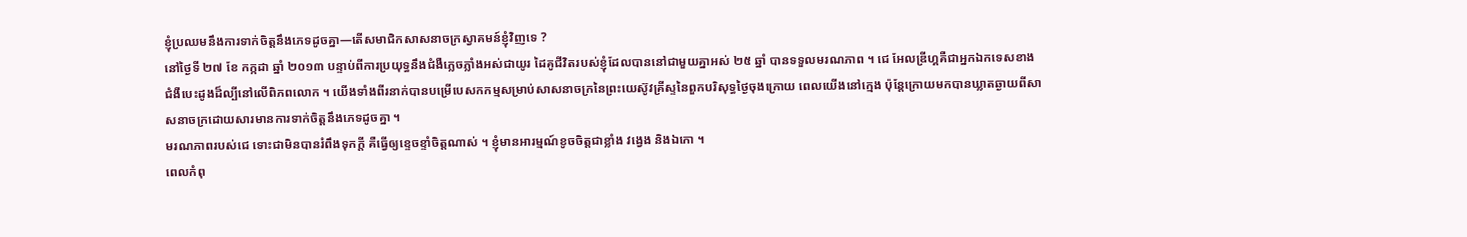ខ្ញុំប្រឈមនឹងការទាក់ចិត្តនឹងភេទដូចគ្នា—តើសមាជិកសាសនាចក្រស្វាគមន៍ខ្ញុំវិញទេ ?
នៅថ្ងៃទី ២៧ ខែ កក្កដា ឆ្នាំ ២០១៣ បន្ទាប់ពីការប្រយុទ្ធនឹងជំងឺភ្លេចភ្លាំងអស់ជាយូរ ដៃគូជីវិតរបស់ខ្ញុំដែលបាននៅជាមួយគ្នាអស់ ២៥ ឆ្នាំ បានទទួលមរណភាព ។ ជេ អែលឌ្រីហ្គគឺជាអ្នកឯកទេសខាងជំងឺបេះដូងដ៏ល្បីនៅលើពិភពលោក ។ យើងទាំងពីរនាក់បានបម្រើបេសកកម្មសម្រាប់សាសនាចក្រនៃព្រះយេស៊ូវគ្រីស្ទនៃពួកបរិសុទ្ធថ្ងៃចុងក្រោយ ពេលយើងនៅក្មេង ប៉ុន្តែក្រោយមកបានឃ្លាតឆ្ងាយពីសាសនាចក្រដោយសារមានការទាក់ចិត្តនឹងភេទដូចគ្នា ។
មរណភាពរបស់ជេ ទោះជាមិនបានរំពឹងទុកក្តី គឺធ្វើឲ្យខ្ទេចខ្ទាំចិត្តណាស់ ។ ខ្ញុំមានអារម្មណ៍ខូចចិត្តជាខ្លាំង វង្វេង និងឯកោ ។
ពេលកំពុ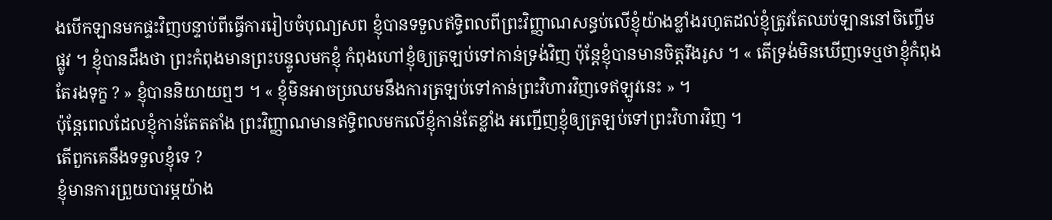ងបើកឡានមកផ្ទះវិញបន្ទាប់ពីធ្វើការរៀបចំបុណ្យសព ខ្ញុំបានទទួលឥទ្ធិពលពីព្រះវិញ្ញាណសន្ធប់លើខ្ញុំយ៉ាងខ្លាំងរហូតដល់ខ្ញុំត្រូវតែឈប់ឡាននៅចិញ្ចើមផ្លូវ ។ ខ្ញុំបានដឹងថា ព្រះកំពុងមានព្រះបន្ទូលមកខ្ញុំ កំពុងហៅខ្ញុំឲ្យត្រឡប់ទៅកាន់ទ្រង់វិញ ប៉ុន្តែខ្ញុំបានមានចិត្តរឹងរូស ។ « តើទ្រង់មិនឃើញទេឬថាខ្ញុំកំពុងតែរងទុក្ខ ? » ខ្ញុំបាននិយាយឮៗ ។ « ខ្ញុំមិនអាចប្រឈមនឹងការត្រឡប់ទៅកាន់ព្រះវិហារវិញទេឥឡូវនេះ » ។
ប៉ុន្តែពេលដែលខ្ញុំកាន់តែតតាំង ព្រះវិញ្ញាណមានឥទ្ធិពលមកលើខ្ញុំកាន់តែខ្លាំង អញ្ជើញខ្ញុំឲ្យត្រឡប់ទៅព្រះវិហារវិញ ។
តើពួកគេនឹងទទួលខ្ញុំទេ ?
ខ្ញុំមានការព្រួយបារម្ភយ៉ាង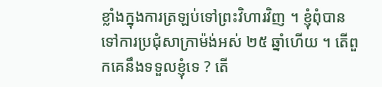ខ្លាំងក្នុងការត្រឡប់ទៅព្រះវិហារវិញ ។ ខ្ញុំពុំបានទៅការប្រជុំសាក្រាម៉ង់អស់ ២៥ ឆ្នាំហើយ ។ តើពួកគេនឹងទទួលខ្ញុំទេ ? តើ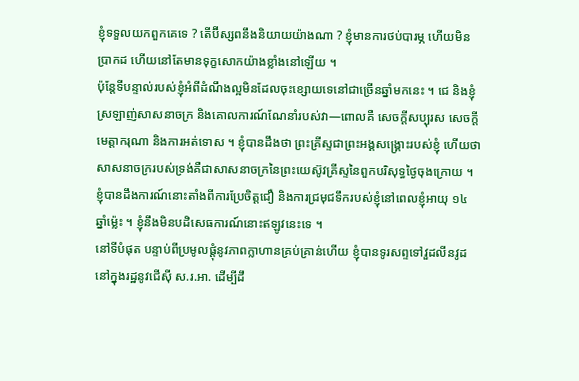ខ្ញុំទទួលយកពួកគេទេ ? តើប៊ីស្សពនឹងនិយាយយ៉ាងណា ? ខ្ញុំមានការថប់បារម្ភ ហើយមិនប្រាកដ ហើយនៅតែមានទុក្ខសោកយ៉ាងខ្លាំងនៅឡើយ ។
ប៉ុន្តែទីបន្ទាល់របស់ខ្ញុំអំពីដំណឹងល្អមិនដែលចុះខ្សោយទេនៅជាច្រើនឆ្នាំមកនេះ ។ ជេ និងខ្ញុំស្រឡាញ់សាសនាចក្រ និងគោលការណ៍ណែនាំរបស់វា—ពោលគឺ សេចក្ដីសប្បុរស សេចក្ដីមេត្តាករុណា និងការអត់ទោស ។ ខ្ញុំបានដឹងថា ព្រះគ្រីស្ទជាព្រះអង្គសង្គ្រោះរបស់ខ្ញុំ ហើយថាសាសនាចក្ររបស់ទ្រង់គឺជាសាសនាចក្រនៃព្រះយេស៊ូវគ្រីស្ទនៃពួកបរិសុទ្ធថ្ងៃចុងក្រោយ ។ ខ្ញុំបានដឹងការណ៍នោះតាំងពីការប្រែចិត្តជឿ និងការជ្រមុជទឹករបស់ខ្ញុំនៅពេលខ្ញុំអាយុ ១៤ ឆ្នាំម៉្លេះ ។ ខ្ញុំនឹងមិនបដិសេធការណ៍នោះឥឡូវនេះទេ ។
នៅទីបំផុត បន្ទាប់ពីប្រមូលផ្ដុំនូវភាពក្លាហានគ្រប់គ្រាន់ហើយ ខ្ញុំបានទូរសព្ទទៅវួដលីនវូដនៅក្នុងរដ្ឋនូវជើស៊ី ស.រ.អា. ដើម្បីដឹ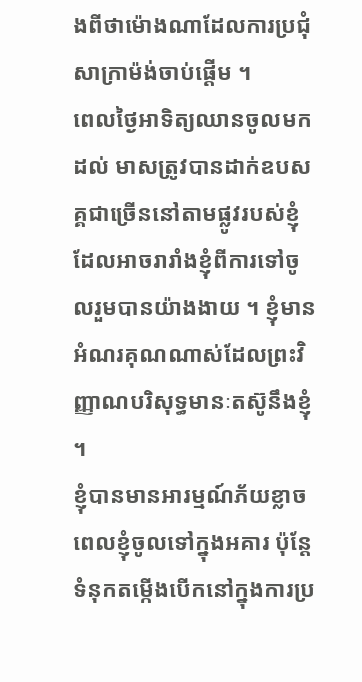ងពីថាម៉ោងណាដែលការប្រជុំសាក្រាម៉ង់ចាប់ផ្ដើម ។
ពេលថ្ងៃអាទិត្យឈានចូលមកដល់ មាសត្រូវបានដាក់ឧបសគ្គជាច្រើននៅតាមផ្លូវរបស់ខ្ញុំ ដែលអាចរារាំងខ្ញុំពីការទៅចូលរួមបានយ៉ាងងាយ ។ ខ្ញុំមានអំណរគុណណាស់ដែលព្រះវិញ្ញាណបរិសុទ្ធមានៈតស៊ូនឹងខ្ញុំ ។
ខ្ញុំបានមានអារម្មណ៍ភ័យខ្លាច ពេលខ្ញុំចូលទៅក្នុងអគារ ប៉ុន្តែទំនុកតម្កើងបើកនៅក្នុងការប្រ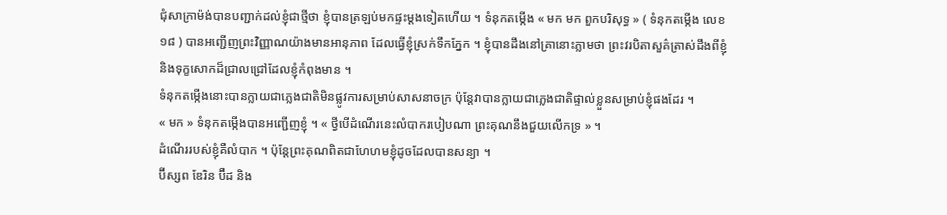ជុំសាក្រាម៉ង់បានបញ្ជាក់ដល់ខ្ញុំជាថ្មីថា ខ្ញុំបានត្រឡប់មកផ្ទះម្ដងទៀតហើយ ។ ទំនុកតម្កើង « មក មក ពួកបរិសុទ្ធ » ( ទំនុកតម្កើង លេខ ១៨ ) បានអញ្ជើញព្រះវិញ្ញាណយ៉ាងមានអានុភាព ដែលធ្វើខ្ញុំស្រក់ទឹកភ្នែក ។ ខ្ញុំបានដឹងនៅគ្រានោះភ្លាមថា ព្រះវរបិតាសួគ៌ត្រាស់ដឹងពីខ្ញុំ និងទុក្ខសោកដ៏ជ្រាលជ្រៅដែលខ្ញុំកំពុងមាន ។
ទំនុកតម្កើងនោះបានក្លាយជាភ្លេងជាតិមិនផ្លូវការសម្រាប់សាសនាចក្រ ប៉ុន្តែវាបានក្លាយជាភ្លេងជាតិផ្ទាល់ខ្លួនសម្រាប់ខ្ញុំផងដែរ ។
« មក » ទំនុកតម្កើងបានអញ្ជើញខ្ញុំ ។ « ថ្វីបើដំណើរនេះលំបាករបៀបណា ព្រះគុណនឹងជួយលើកទ្រ » ។
ដំណើររបស់ខ្ញុំគឺលំបាក ។ ប៉ុន្តែព្រះគុណពិតជាហែហមខ្ញុំដូចដែលបានសន្យា ។
ប៊ីស្សព ឌែរិន ប៊ឺដ និង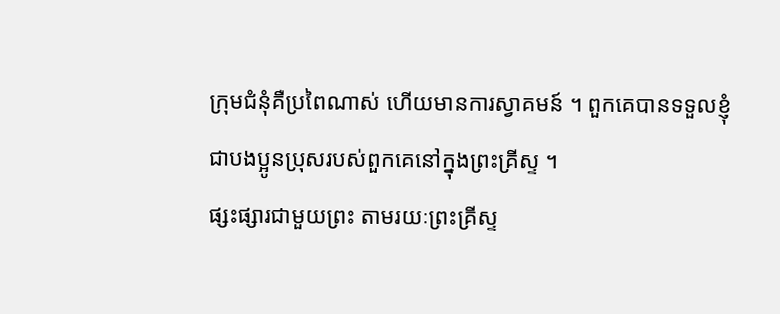ក្រុមជំនុំគឺប្រពៃណាស់ ហើយមានការស្វាគមន៍ ។ ពួកគេបានទទួលខ្ញុំជាបងប្អូនប្រុសរបស់ពួកគេនៅក្នុងព្រះគ្រីស្ទ ។
ផ្សះផ្សារជាមួយព្រះ តាមរយៈព្រះគ្រីស្ទ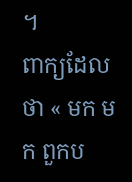។
ពាក្យដែលថា « មក មក ពួកប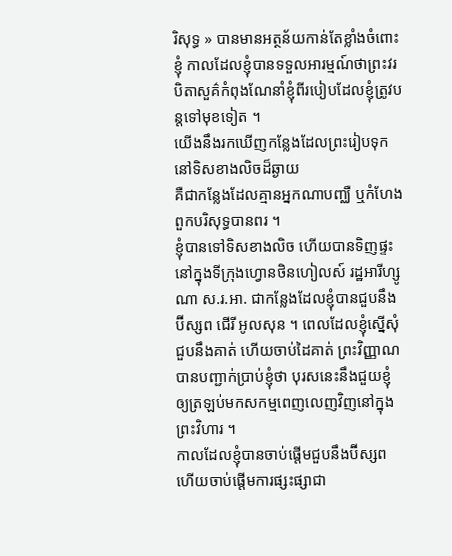រិសុទ្ធ » បានមានអត្ថន័យកាន់តែខ្លាំងចំពោះខ្ញុំ កាលដែលខ្ញុំបានទទួលអារម្មណ៍ថាព្រះវរបិតាសួគ៌កំពុងណែនាំខ្ញុំពីរបៀបដែលខ្ញុំត្រូវបន្តទៅមុខទៀត ។
យើងនឹងរកឃើញកន្លែងដែលព្រះរៀបទុក
នៅទិសខាងលិចដ៏ឆ្ងាយ
គឺជាកន្លែងដែលគ្មានអ្នកណាបញ្ឈឺ ឬកំហែង
ពួកបរិសុទ្ធបានពរ ។
ខ្ញុំបានទៅទិសខាងលិច ហើយបានទិញផ្ទះនៅក្នុងទីក្រុងហ្វោនថិនហៀលស៍ រដ្ឋអារីហ្សូណា ស.រ.អា. ជាកន្លែងដែលខ្ញុំបានជួបនឹងប៊ីស្សព ជើរី អូលសុន ។ ពេលដែលខ្ញុំស្នើសុំជួបនឹងគាត់ ហើយចាប់ដៃគាត់ ព្រះវិញ្ញាណបានបញ្ជាក់ប្រាប់ខ្ញុំថា បុរសនេះនឹងជួយខ្ញុំឲ្យត្រឡប់មកសកម្មពេញលេញវិញនៅក្នុងព្រះវិហារ ។
កាលដែលខ្ញុំបានចាប់ផ្ដើមជួបនឹងប៊ីស្សព ហើយចាប់ផ្ដើមការផ្សះផ្សាជា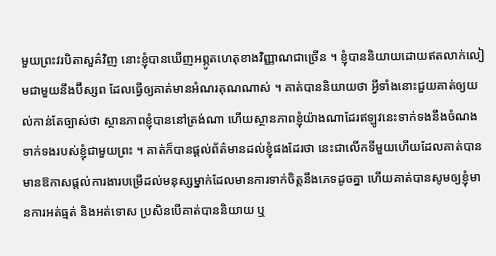មួយព្រះវរបិតាសួគ៌វិញ នោះខ្ញុំបានឃើញអព្ភូតហេតុខាងវិញ្ញាណជាច្រើន ។ ខ្ញុំបាននិយាយដោយឥតលាក់លៀមជាមួយនឹងប៊ីស្សព ដែលធ្វើឲ្យគាត់មានអំណរគុណណាស់ ។ គាត់បាននិយាយថា អ្វីទាំងនោះជួយគាត់ឲ្យយល់កាន់តែច្បាស់ថា ស្ថានភាពខ្ញុំបាននៅត្រង់ណា ហើយស្ថានភាពខ្ញុំយ៉ាងណាដែរឥឡូវនេះទាក់ទងនឹងចំណងទាក់ទងរបស់ខ្ញុំជាមួយព្រះ ។ គាត់ក៏បានផ្ដល់ព័ត៌មានដល់ខ្ញុំផងដែរថា នេះជាលើកទីមួយហើយដែលគាត់បានមានឱកាសផ្ដល់ការងារបម្រើដល់មនុស្សម្នាក់ដែលមានការទាក់ចិត្តនឹងភេទដូចគ្នា ហើយគាត់បានសូមឲ្យខ្ញុំមានការអត់ធ្មត់ និងអត់ទោស ប្រសិនបើគាត់បាននិយាយ ឬ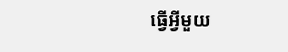ធ្វើអ្វីមួយ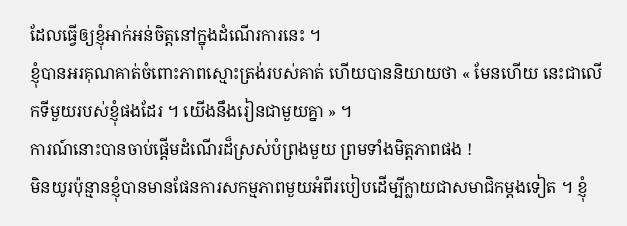ដែលធ្វើឲ្យខ្ញុំអាក់អន់ចិត្តនៅក្នុងដំណើរការនេះ ។
ខ្ញុំបានអរគុណគាត់ចំពោះភាពស្មោះត្រង់របស់គាត់ ហើយបាននិយាយថា « មែនហើយ នេះជាលើកទីមួយរបស់ខ្ញុំផងដែរ ។ យើងនឹងរៀនជាមួយគ្នា » ។
ការណ៍នោះបានចាប់ផ្ដើមដំណើរដ៏ស្រស់បំព្រងមួយ ព្រមទាំងមិត្តភាពផង !
មិនយូរប៉ុន្មានខ្ញុំបានមានផែនការសកម្មភាពមួយអំពីរបៀបដើម្បីក្លាយជាសមាជិកម្ដងទៀត ។ ខ្ញុំ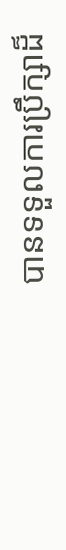បានទទួលការប្រឹក្សាដ៏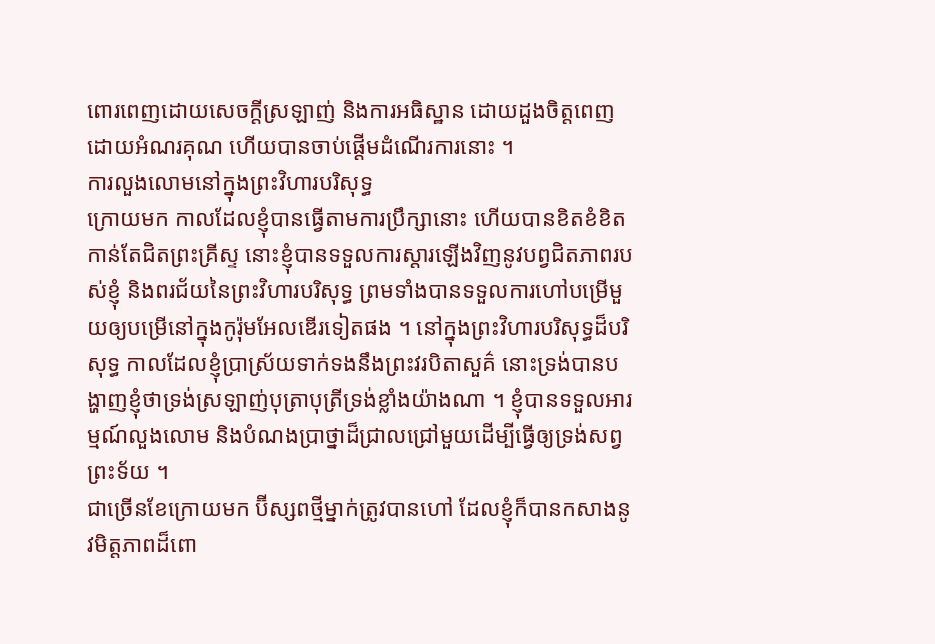ពោរពេញដោយសេចក្ដីស្រឡាញ់ និងការអធិស្ឋាន ដោយដួងចិត្តពេញដោយអំណរគុណ ហើយបានចាប់ផ្ដើមដំណើរការនោះ ។
ការលួងលោមនៅក្នុងព្រះវិហារបរិសុទ្ធ
ក្រោយមក កាលដែលខ្ញុំបានធ្វើតាមការប្រឹក្សានោះ ហើយបានខិតខំខិតកាន់តែជិតព្រះគ្រីស្ទ នោះខ្ញុំបានទទួលការស្ដារឡើងវិញនូវបព្វជិតភាពរបស់ខ្ញុំ និងពរជ័យនៃព្រះវិហារបរិសុទ្ធ ព្រមទាំងបានទទួលការហៅបម្រើមួយឲ្យបម្រើនៅក្នុងកូរ៉ុមអែលឌើរទៀតផង ។ នៅក្នុងព្រះវិហារបរិសុទ្ធដ៏បរិសុទ្ធ កាលដែលខ្ញុំប្រាស្រ័យទាក់ទងនឹងព្រះវរបិតាសួគ៌ នោះទ្រង់បានបង្ហាញខ្ញុំថាទ្រង់ស្រឡាញ់បុត្រាបុត្រីទ្រង់ខ្លាំងយ៉ាងណា ។ ខ្ញុំបានទទួលអារម្មណ៍លួងលោម និងបំណងប្រាថ្នាដ៏ជ្រាលជ្រៅមួយដើម្បីធ្វើឲ្យទ្រង់សព្វព្រះទ័យ ។
ជាច្រើនខែក្រោយមក ប៊ីស្សពថ្មីម្នាក់ត្រូវបានហៅ ដែលខ្ញុំក៏បានកសាងនូវមិត្តភាពដ៏ពោ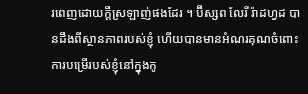រពេញដោយក្ដីស្រឡាញ់ផងដែរ ។ ប៊ីស្សព លែរី រ៉ាដហ្វដ បានដឹងពីស្ថានភាពរបស់ខ្ញុំ ហើយបានមានអំណរគុណចំពោះការបម្រើរបស់ខ្ញុំនៅក្នុងកូ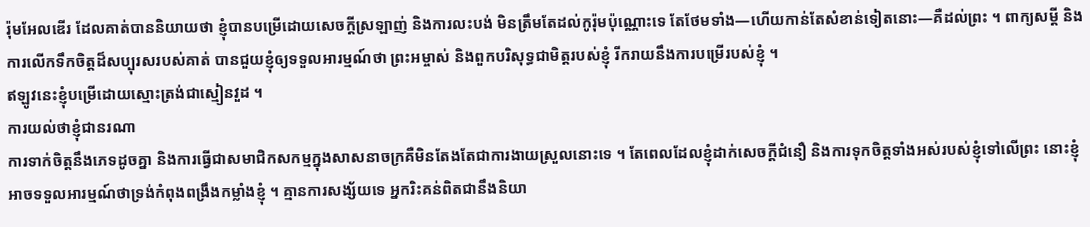រ៉ុមអែលឌើរ ដែលគាត់បាននិយាយថា ខ្ញុំបានបម្រើដោយសេចក្ដីស្រឡាញ់ និងការលះបង់ មិនត្រឹមតែដល់កូរ៉ុមប៉ុណ្ណោះទេ តែថែមទាំង—ហើយកាន់តែសំខាន់ទៀតនោះ—គឺដល់ព្រះ ។ ពាក្យសម្ដី និងការលើកទឹកចិត្តដ៏សប្បុរសរបស់គាត់ បានជួយខ្ញុំឲ្យទទួលអារម្មណ៍ថា ព្រះអម្ចាស់ និងពួកបរិសុទ្ធជាមិត្តរបស់ខ្ញុំ រីករាយនឹងការបម្រើរបស់ខ្ញុំ ។
ឥឡូវនេះខ្ញុំបម្រើដោយស្មោះត្រង់ជាស្មៀនវួដ ។
ការយល់ថាខ្ញុំជានរណា
ការទាក់ចិត្តនឹងភេទដូចគ្នា និងការធ្វើជាសមាជិកសកម្មក្នុងសាសនាចក្រគឺមិនតែងតែជាការងាយស្រួលនោះទេ ។ តែពេលដែលខ្ញុំដាក់សេចក្ដីជំនឿ និងការទុកចិត្តទាំងអស់របស់ខ្ញុំទៅលើព្រះ នោះខ្ញុំអាចទទួលអារម្មណ៍ថាទ្រង់កំពុងពង្រឹងកម្លាំងខ្ញុំ ។ គ្មានការសង្ស័យទេ អ្នករិះគន់ពិតជានឹងនិយា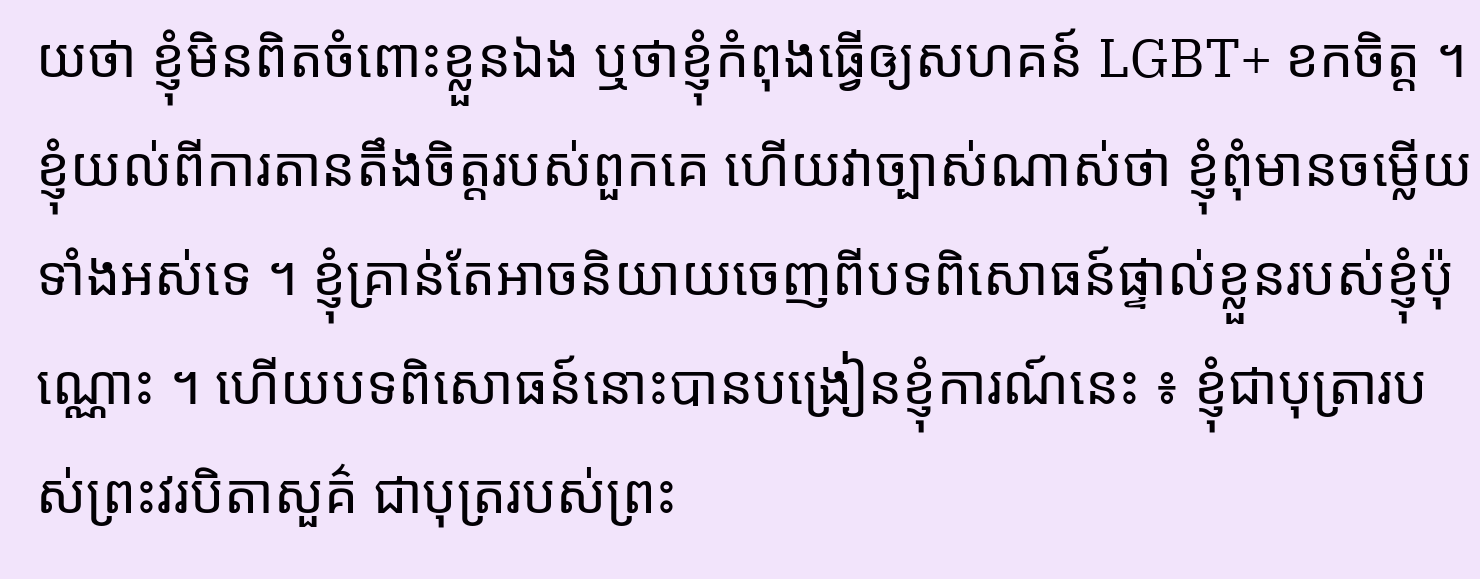យថា ខ្ញុំមិនពិតចំពោះខ្លួនឯង ឬថាខ្ញុំកំពុងធ្វើឲ្យសហគន៍ LGBT+ ខកចិត្ត ។
ខ្ញុំយល់ពីការតានតឹងចិត្តរបស់ពួកគេ ហើយវាច្បាស់ណាស់ថា ខ្ញុំពុំមានចម្លើយទាំងអស់ទេ ។ ខ្ញុំគ្រាន់តែអាចនិយាយចេញពីបទពិសោធន៍ផ្ទាល់ខ្លួនរបស់ខ្ញុំប៉ុណ្ណោះ ។ ហើយបទពិសោធន៍នោះបានបង្រៀនខ្ញុំការណ៍នេះ ៖ ខ្ញុំជាបុត្រារបស់ព្រះវរបិតាសួគ៌ ជាបុត្ររបស់ព្រះ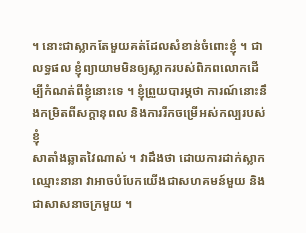។ នោះជាស្លាកតែមួយគត់ដែលសំខាន់ចំពោះខ្ញុំ ។ ជាលទ្ធផល ខ្ញុំព្យាយាមមិនឲ្យស្លាករបស់ពិភពលោកដើម្បីកំណត់ពីខ្ញុំនោះទេ ។ ខ្ញុំព្រួយបារម្ភថា ការណ៍នោះនឹងកម្រិតពីសក្ដានុពល និងការរីកចម្រើអស់កល្បរបស់ខ្ញុំ
សាតាំងឆ្លាតវៃណាស់ ។ វាដឹងថា ដោយការដាក់ស្លាកឈ្មោះនានា វាអាចបំបែកយើងជាសហគមន៍មួយ និងជាសាសនាចក្រមួយ ។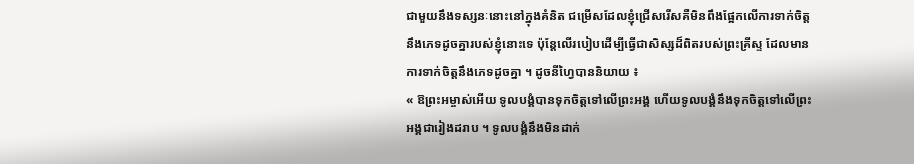ជាមួយនឹងទស្សនៈនោះនៅក្នុងគំនិត ជម្រើសដែលខ្ញុំជ្រើសរើសគឺមិនពឹងផ្អែកលើការទាក់ចិត្តនឹងភេទដូចគ្នារបស់ខ្ញុំនោះទេ ប៉ុន្តែលើរបៀបដើម្បីធ្វើជាសិស្សដ៏ពិតរបស់ព្រះគ្រីស្ទ ដែលមានការទាក់ចិត្តនឹងភេទដូចគ្នា ។ ដូចនីហ្វៃបាននិយាយ ៖
« ឱព្រះអម្ចាស់អើយ ទូលបង្គំបានទុកចិត្តទៅលើព្រះអង្គ ហើយទូលបង្គំនឹងទុកចិត្តទៅលើព្រះអង្គជារៀងដរាប ។ ទូលបង្គំនឹងមិនដាក់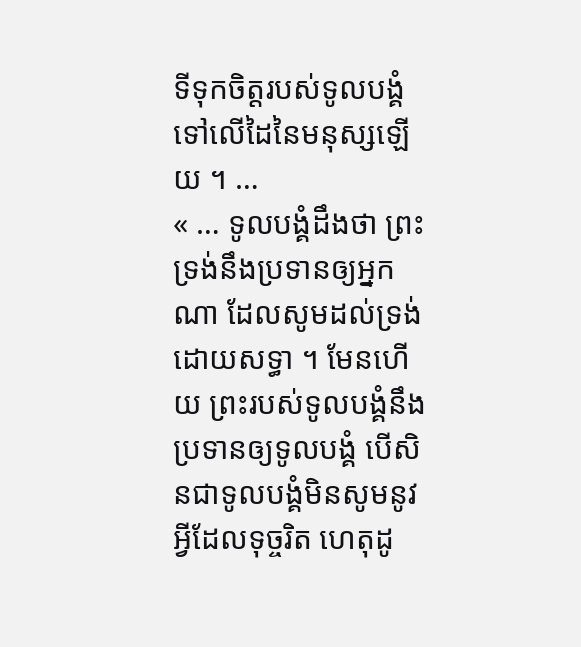ទីទុកចិត្តរបស់ទូលបង្គំទៅលើដៃនៃមនុស្សឡើយ ។ …
« … ទូលបង្គំដឹងថា ព្រះទ្រង់នឹងប្រទានឲ្យអ្នកណា ដែលសូមដល់ទ្រង់ដោយសទ្ធា ។ មែនហើយ ព្រះរបស់ទូលបង្គំនឹងប្រទានឲ្យទូលបង្គំ បើសិនជាទូលបង្គំមិនសូមនូវអ្វីដែលទុច្ចរិត ហេតុដូ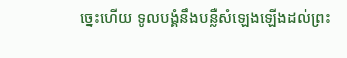ច្នេះហើយ ទូលបង្គំនឹងបន្លឺសំឡេងឡើងដល់ព្រះ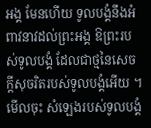អង្គ មែនហើយ ទូលបង្គំនឹងអំពាវនាវដល់ព្រះអង្គ ឱព្រះរបស់ទូលបង្គំ ដែលជាថ្មនៃសេចក្ដីសុចរិតរបស់ទូលបង្គំអើយ ។ មើលចុះ សំឡេងរបស់ទូលបង្គំ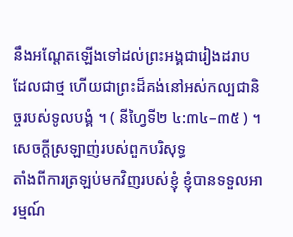នឹងអណ្ដែតឡើងទៅដល់ព្រះអង្គជារៀងដរាប ដែលជាថ្ម ហើយជាព្រះដ៏គង់នៅអស់កល្បជានិច្ចរបស់ទូលបង្គំ ។ ( នីហ្វៃទី២ ៤:៣៤–៣៥ ) ។
សេចក្ដីស្រឡាញ់របស់ពួកបរិសុទ្ធ
តាំងពីការត្រឡប់មកវិញរបស់ខ្ញុំ ខ្ញុំបានទទួលអារម្មណ៍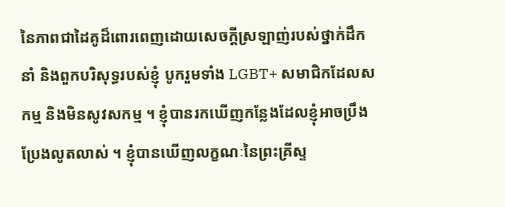នៃភាពជាដៃគូដ៏ពោរពេញដោយសេចក្ដីស្រឡាញ់របស់ថ្នាក់ដឹកនាំ និងពួកបរិសុទ្ធរបស់ខ្ញុំ បូករួមទាំង LGBT+ សមាជិកដែលសកម្ម និងមិនសូវសកម្ម ។ ខ្ញុំបានរកឃើញកន្លែងដែលខ្ញុំអាចប្រឹងប្រែងលូតលាស់ ។ ខ្ញុំបានឃើញលក្ខណៈនៃព្រះគ្រីស្ទ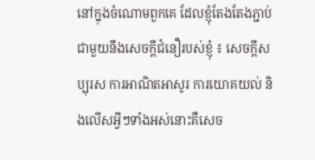នៅក្នុងចំណោមពួកគេ ដែលខ្ញុំតែងតែងភ្ជាប់ជាមួយនឹងសេចក្ដីជំនឿរបស់ខ្ញុំ ៖ សេចក្ដីសប្បុរស ការអាណិតអាសូរ ការយោគយល់ និងលើសអ្វីៗទាំងអស់នោះគឺសេច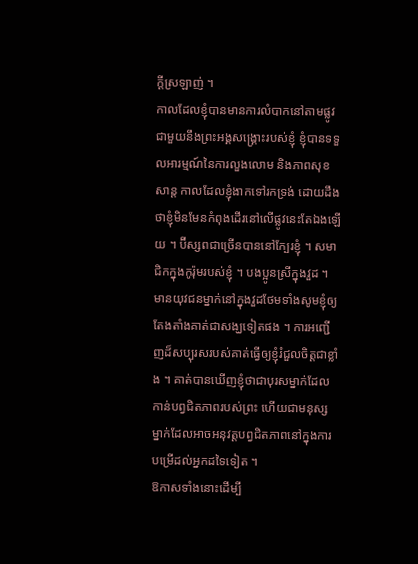ក្ដីស្រឡាញ់ ។
កាលដែលខ្ញុំបានមានការលំបាកនៅតាមផ្លូវជាមួយនឹងព្រះអង្គសង្គ្រោះរបស់ខ្ញុំ ខ្ញុំបានទទួលអារម្មណ៍នៃការលួងលោម និងភាពសុខសាន្ត កាលដែលខ្ញុំងាកទៅរកទ្រង់ ដោយដឹងថាខ្ញុំមិនមែនកំពុងដើរនៅលើផ្លូវនេះតែឯងឡើយ ។ ប៊ីស្សពជាច្រើនបាននៅក្បែរខ្ញុំ ។ សមាជិកក្នុងកូរ៉ុមរបស់ខ្ញុំ ។ បងប្អូនស្រីក្នុងវួដ ។ មានយុវជនម្នាក់នៅក្នុងវួដថែមទាំងសូមខ្ញុំឲ្យតែងតាំងគាត់ជាសង្ឃទៀតផង ។ ការអញ្ជើញដ៏សប្បុរសរបស់គាត់ធ្វើឲ្យខ្ញុំរំជួលចិត្តជាខ្លាំង ។ គាត់បានឃើញខ្ញុំថាជាបុរសម្នាក់ដែលកាន់បព្វជិតភាពរបស់ព្រះ ហើយជាមនុស្សម្នាក់ដែលអាចអនុវត្តបព្វជិតភាពនៅក្នុងការបម្រើដល់អ្នកដទៃទៀត ។
ឱកាសទាំងនោះដើម្បី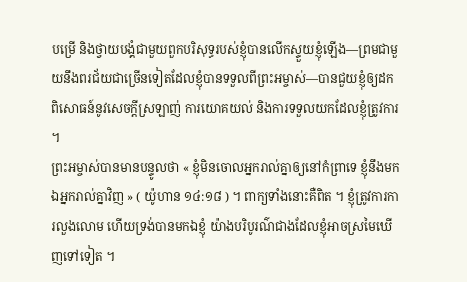បម្រើ និងថ្វាយបង្គំជាមួយពួកបរិសុទ្ធរបស់ខ្ញុំបានលើកស្ទួយខ្ញុំឡើង—ព្រមជាមួយនឹងពរជ័យជាច្រើនទៀតដែលខ្ញុំបានទទួលពីព្រះអម្ចាស់—បានជួយខ្ញុំឲ្យដកពិសោធន៍នូវសេចក្ដីស្រឡាញ់ ការយោគយល់ និងការទទួលយកដែលខ្ញុំត្រូវការ ។
ព្រះអម្ចាស់បានមានបន្ទូលថា « ខ្ញុំមិនចោលអ្នករាល់គ្នាឲ្យនៅកំព្រាទេ ខ្ញុំនឹងមកឯអ្នករាល់គ្នាវិញ » ( យ៉ូហាន ១៤:១៨ ) ។ ពាក្យទាំងនោះគឺពិត ។ ខ្ញុំត្រូវការការលួងលោម ហើយទ្រង់បានមកឯខ្ញុំ យ៉ាងបរិបូរណ៌ជាងដែលខ្ញុំអាចស្រមៃឃើញទៅទៀត ។